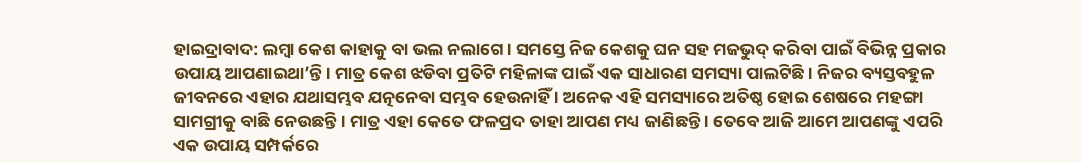ହାଇଦ୍ରାବାଦ: ଲମ୍ବା କେଶ କାହାକୁ ବା ଭଲ ନଲାଗେ । ସମସ୍ତେ ନିଜ କେଶକୁ ଘନ ସହ ମଜଭୁଦ୍ କରିବା ପାଇଁ ବିଭିନ୍ନ ପ୍ରକାର ଉପାୟ ଆପଣାଇଥା’ନ୍ତି । ମାତ୍ର କେଶ ଝଡିବା ପ୍ରତିଟି ମହିଳାଙ୍କ ପାଇଁ ଏକ ସାଧାରଣ ସମସ୍ୟା ପାଲଟିଛି । ନିଜର ବ୍ୟସ୍ତବହୁଳ ଜୀବନରେ ଏହାର ଯଥାସମ୍ଭବ ଯତ୍ନନେବା ସମ୍ଭବ ହେଉନାହିଁ । ଅନେକ ଏହି ସମସ୍ୟାରେ ଅତିଷ୍ଠ ହୋଇ ଶେଷରେ ମହଙ୍ଗା ସାମଗ୍ରୀକୁ ବାଛି ନେଉଛନ୍ତି । ମାତ୍ର ଏହା କେତେ ଫଳପ୍ରଦ ତାହା ଆପଣ ମଧ୍ୟ ଜାଣିଛନ୍ତି । ତେବେ ଆଜି ଆମେ ଆପଣଙ୍କୁ ଏପରି ଏକ ଉପାୟ ସମ୍ପର୍କରେ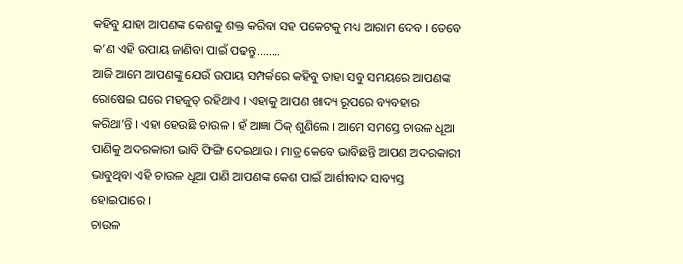କହିବୁ ଯାହା ଆପଣଙ୍କ କେଶକୁ ଶକ୍ତ କରିବା ସହ ପକେଟକୁ ମଧ୍ୟ ଆରାମ ଦେବ । ତେବେ କ’ଣ ଏହି ଉପାୟ ଜାଣିବା ପାଇଁ ପଢନ୍ତୁ........
ଆଜି ଆମେ ଆପଣଙ୍କୁ ଯେଉଁ ଉପାୟ ସମ୍ପର୍କରେ କହିବୁ ତାହା ସବୁ ସମୟରେ ଆପଣଙ୍କ ରୋଷେଇ ଘରେ ମହଜୁତ୍ ରହିଥାଏ । ଏହାକୁ ଆପଣ ଖାଦ୍ୟ ରୂପରେ ବ୍ୟବହାର କରିଥା’ନ୍ତି । ଏହା ହେଉଛି ଚାଉଳ । ହଁ ଆଜ୍ଞା ଠିକ୍ ଶୁଣିଲେ । ଆମେ ସମସ୍ତେ ଚାଉଳ ଧୂଆ ପାଣିକୁ ଅଦରକାରୀ ଭାବି ଫିଙ୍ଗି ଦେଇଥାଉ । ମାତ୍ର କେବେ ଭାବିଛନ୍ତି ଆପଣ ଅଦରକାରୀ ଭାବୁଥିବା ଏହି ଚାଉଳ ଧୂଆ ପାଣି ଆପଣଙ୍କ କେଶ ପାଇଁ ଆର୍ଶୀବାଦ ସାବ୍ୟସ୍ତ ହୋଇପାରେ ।
ଚାଉଳ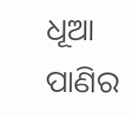ଧୂଆ ପାଣିର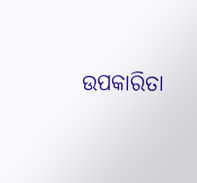ଉପକାରିତା